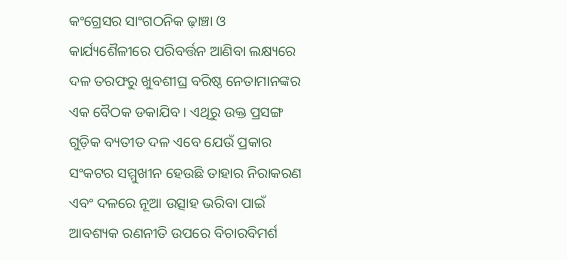କଂଗ୍ରେସର ସାଂଗଠନିକ ଢ଼ାଞ୍ଚା ଓ କାର୍ଯ୍ୟଶୈଳୀରେ ପରିବର୍ତ୍ତନ ଆଣିବା ଲକ୍ଷ୍ୟରେ ଦଳ ତରଫରୁ ଖୁବଶୀଘ୍ର ବରିଷ୍ଠ ନେତାମାନଙ୍କର ଏକ ବୈଠକ ଡକାଯିବ । ଏଥିରୁ ଉକ୍ତ ପ୍ରସଙ୍ଗ ଗୁଡ଼ିକ ବ୍ୟତୀତ ଦଳ ଏବେ ଯେଉଁ ପ୍ରକାର ସଂକଟର ସମ୍ମୁଖୀନ ହେଉଛି ତାହାର ନିରାକରଣ ଏବଂ ଦଳରେ ନୂଆ ଉତ୍ସାହ ଭରିବା ପାଇଁ ଆବଶ୍ୟକ ରଣନୀତି ଉପରେ ବିଚାରବିମର୍ଶ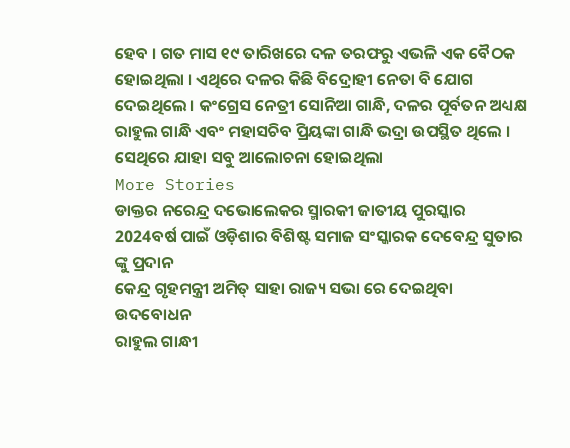ହେବ । ଗତ ମାସ ୧୯ ତାରିଖରେ ଦଳ ତରଫରୁ ଏଭଳି ଏକ ବୈଠକ ହୋଇଥିଲା । ଏଥିରେ ଦଳର କିଛି ବିଦ୍ରୋହୀ ନେତା ବି ଯୋଗ ଦେଇଥିଲେ । କଂଗ୍ରେସ ନେତ୍ରୀ ସୋନିଆ ଗାନ୍ଧି, ଦଳର ପୂର୍ବତନ ଅଧ୍ୟକ୍ଷ ରାହୁଲ ଗାନ୍ଧି ଏବଂ ମହାସଚିବ ପ୍ରିୟଙ୍କା ଗାନ୍ଧି ଭଦ୍ରା ଉପସ୍ଥିତ ଥିଲେ । ସେଥିରେ ଯାହା ସବୁ ଆଲୋଚନା ହୋଇଥିଲା
More Stories
ଡାକ୍ତର ନରେନ୍ଦ୍ର ଦଭୋଲେକର ସ୍ମାରକୀ ଜାତୀୟ ପୁରସ୍କାର 2024ବର୍ଷ ପାଇଁ ଓଡ଼ିଶାର ବିଶିଷ୍ଟ ସମାଜ ସଂସ୍କାରକ ଦେବେନ୍ଦ୍ର ସୁତାର ଙ୍କୁ ପ୍ରଦାନ
କେନ୍ଦ୍ର ଗୃହମନ୍ତ୍ରୀ ଅମିତ୍ ସାହା ରାଜ୍ୟ ସଭା ରେ ଦେଇଥିବା ଉଦବୋଧନ
ରାହୁଲ ଗାନ୍ଧୀ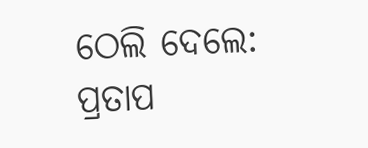ଠେଲି ଦେଲେ: ପ୍ରତାପ